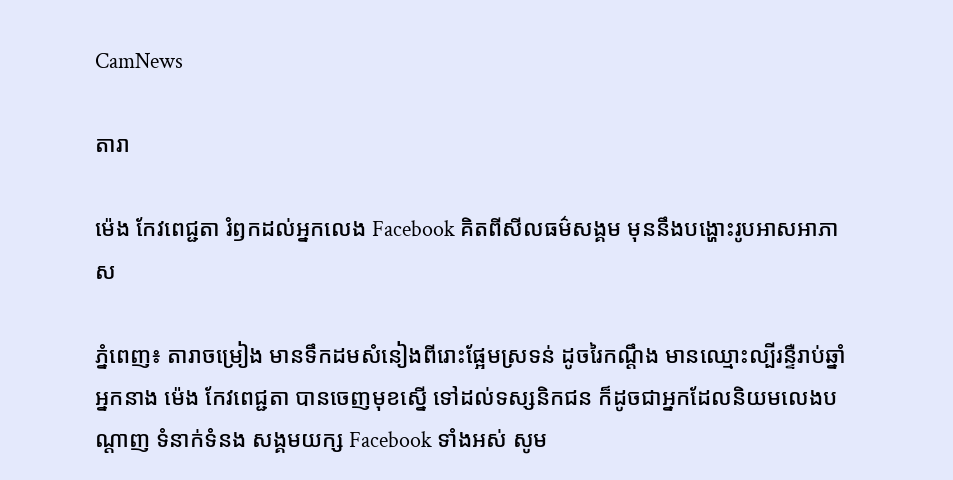CamNews

តារា

ម៉េង កែវពេជ្ជតា រំឭកដល់អ្នកលេង Facebook គិតពីសីលធម៌សង្គម មុននឹងបង្ហោះរូបអាសអាភាស

ភ្នំពេញ៖ តារាចម្រៀង មានទឹកដមសំនៀងពីរោះផ្អែមស្រទន់ ដូចរៃកណ្ដឹង មានឈ្មោះល្បីរន្ទឺរាប់ឆ្នាំ អ្នកនាង ម៉េង កែវពេជ្ជតា បានចេញមុខស្នើ ទៅដល់ទស្សនិកជន ក៏ដូចជាអ្នកដែលនិយមលេងបណ្តាញ ទំនាក់ទំនង សង្គមយក្ស Facebook ទាំងអស់ សូម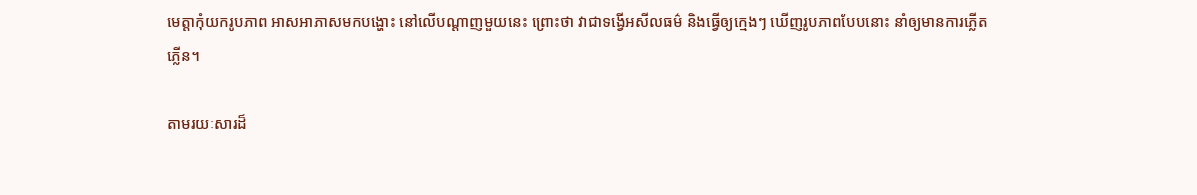មេត្តាកុំយករូបភាព អាសអាភាសមកបង្ហោះ នៅលើបណ្តាញមួយនេះ ព្រោះថា វាជាទង្វើអសីលធម៌ និងធ្វើឲ្យក្មេងៗ ឃើញរូបភាពបែបនោះ នាំឲ្យមានការភ្លើតភ្លើន។

តាមរយៈសារដ៏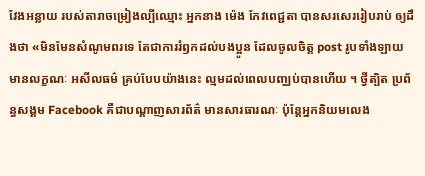វែងអន្លាយ របស់តារាចម្រៀងល្បីឈ្មោះ អ្នកនាង ម៉េង កែវពេជ្ជតា បានសរសេររៀបរាប់ ឲ្យដឹងថា «មិនមែនសំណូមពរទេ តែជាការរំឭកដល់បងប្អូន ដែលចូលចិត្ត post រូបទាំងឡាយ មានលក្ខណៈ អសីលធម៌ គ្រប់បែបយ៉ាងនេះ ល្មមដល់ពេលបញ្ឈប់បានហើយ ។ ថ្វីត្បិត ប្រព័ន្ធសង្គម Facebook គឺជាបណ្តាញសារព័ត៌ មានសារធារណៈ ប៉ុន្តែអ្នកនិយមលេង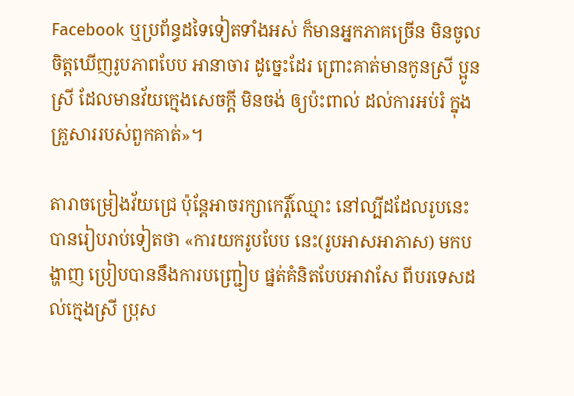Facebook ឬប្រព័ន្ធដទៃទៀតទាំងអស់ ក៏មានអ្នកភាគច្រើន មិនចូល ចិត្តឃើញរូបភាពបែប អានាចារ ដូច្នេះដែរ ព្រោះគាត់មានកូនស្រី ប្អូនស្រី ដែលមានវ័យក្មេងសេចក្តី មិនចង់ ឲ្យប៉ះពាល់ ដល់ការអប់រំ ក្នុងគ្រួសាររបស់ពួកគាត់»។

តារាចម្រៀងវ័យជ្រេ ប៉ុន្តែអាចរក្សាកេរ្តិ៍ឈ្មោះ នៅល្បីដដែលរូបនេះ បានរៀបរាប់ទៀតថា «ការយករូបបែប នេះ(រូបអាសអាភាស) មកបង្ហាញ ប្រៀបបាននឹងការបញ្ជ្រៀប ផ្នត់គំនិតបែបអាវាសែ ពីបរទេសដល់ក្មេងស្រី ប្រុស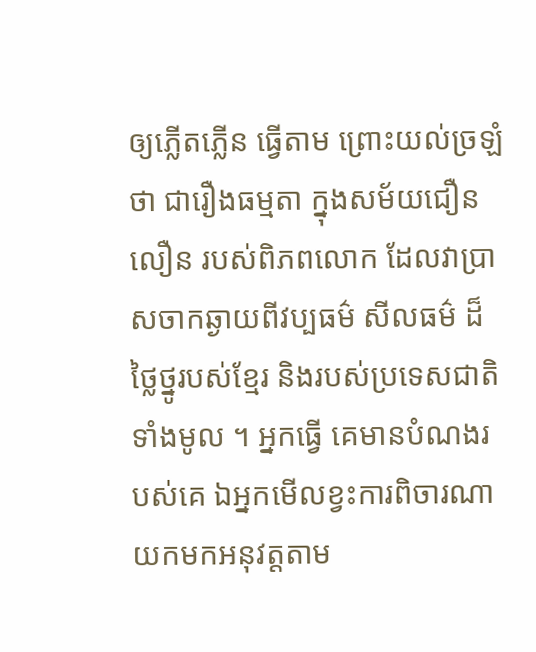ឲ្យភ្លើតភ្លើន ធ្វើតាម ព្រោះយល់ច្រឡំថា ជារឿងធម្មតា ក្នុងសម័យជឿនលឿន របស់ពិភពលោក ដែលវាប្រាសចាកឆ្ងាយពីវប្បធម៌ សីលធម៌ ដ៏ថ្លៃថ្នូរបស់ខ្មែរ និងរបស់ប្រទេសជាតិទាំងមូល ។ អ្នកធ្វើ គេមានបំណងរបស់គេ ឯអ្នកមើលខ្វះការពិចារណា យកមកអនុវត្តតាម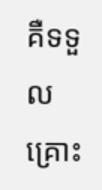គឺទទួលគ្រោះ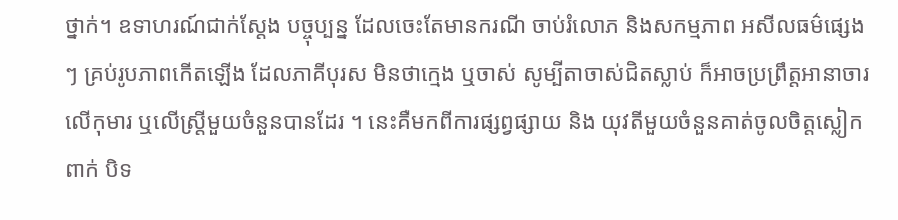ថ្នាក់។ ឧទាហរណ៍ជាក់ស្តែង បច្ចុប្បន្ន ដែលចេះតែមានករណី ចាប់រំលោភ និងសកម្មភាព អសីលធម៌ផ្សេងៗ គ្រប់រូបភាពកើតឡើង ដែលភាគីបុរស មិនថាក្មេង ឬចាស់ សូម្បីតាចាស់ជិតស្លាប់ ក៏អាចប្រព្រឹត្តអានាចារលើកុមារ ឬលើស្ត្រីមួយចំនួនបានដែរ ។ នេះគឺមកពីការផ្សព្វផ្សាយ និង យុវតីមួយចំនួនគាត់ចូលចិត្តស្លៀកពាក់ បិទ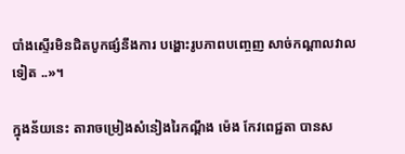បាំងស្ទើរមិនជិតបូកផ្សំនឹងការ បង្ហោះរូបភាពបញ្ចេញ សាច់កណ្តាលវាលទៀត ..»។

ក្នុងន័យនេះ តារាចម្រៀងសំនៀងរៃកណ្ដឹង ម៉េង កែវពេជ្ជតា បានស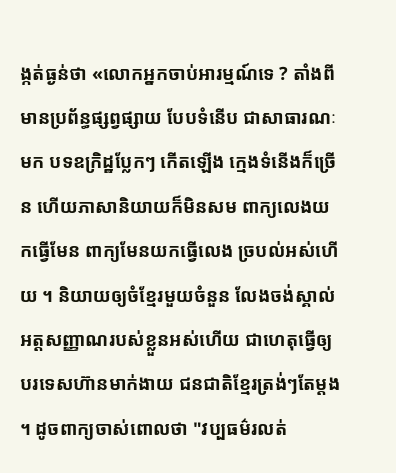ង្កត់ធ្ងន់ថា «លោកអ្នកចាប់អារម្មណ៍ទេ ? តាំងពីមានប្រព័ន្ធផ្សព្វផ្សាយ បែបទំនើប ជាសាធារណៈមក បទឧក្រិដ្ឋប្លែកៗ កើតឡើង ក្មេងទំនើងក៏ច្រើន ហើយភាសានិយាយក៏មិនសម ពាក្យលេងយកធ្វើមែន ពាក្យមែនយកធ្វើលេង ច្របល់អស់ហើយ ។ និយាយឲ្យចំខ្មែរមួយចំនួន លែងចង់ស្គាល់ អត្តសញ្ញាណរបស់ខ្លួនអស់ហើយ ជាហេតុធ្វើឲ្យបរទេសហ៊ានមាក់ងាយ ជនជាតិខ្មែរត្រង់ៗតែម្តង ។ ដូចពាក្យចាស់ពោលថា "វប្បធម៌រលត់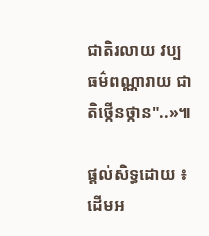ជាតិរលាយ វប្បធម៌ពណ្ណារាយ ជាតិថ្កើនថ្កាន"..»៕

ផ្តល់សិទ្ធដោយ ៖ ដើមអ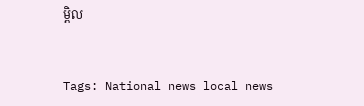ម្ពិល


Tags: National news local news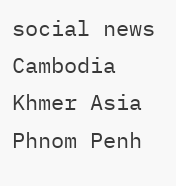social news Cambodia Khmer Asia Phnom Penh